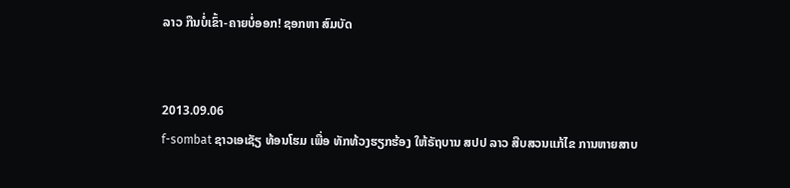ລາວ ກືນບໍ່ເຂົ້າ-ຄາຍບໍ່ອອກ! ຊອກຫາ ສົມບັດ


2013.09.06
f-sombat ຊາວເອເຊັຽ ທ້ອນໂຮມ ເພື່ອ ທັກທ້ວງຮຽກຮ້ອງ ໃຫ້ຣັຖບານ ສປປ ລາວ ສືບສວນແກ້ໄຂ ການຫາຍສາບ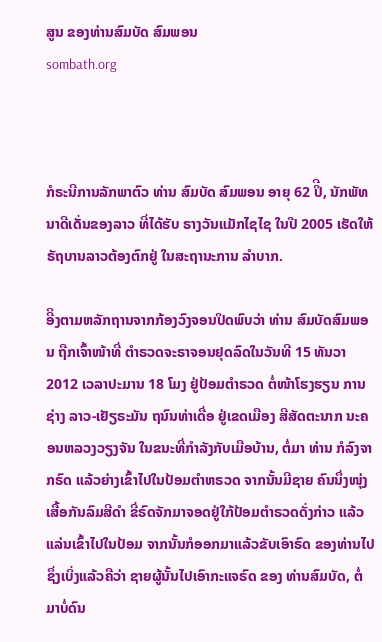ສູນ ຂອງທ່ານສົມບັດ ສົມພອນ
sombath.org



ກໍຣະນີການລັກພາຕົວ ທ່ານ ສົມບັດ ສົມພອນ ອາຍຸ 62 ປິີ, ນັກພັທນາດີເດັ່ນຂອງລາວ ທີ່ໄດ້ຮັບ ຣາງວັນແມັກໄຊໄຊ ໃນປີ 2005 ເຮັດໃຫ້ ຣັຖບານລາວຕ້ອງຕົກຢູ່ ໃນສະຖານະການ ລໍາບາກ.

ອີິງຕາມຫລັກຖານຈາກກ້ອງວົງຈອນປິດພົບວ່າ ທ່ານ ສົມບັດສົມພອນ ຖືກເຈົ້າໜ້າທີ່ ຕໍາຣວດຈະຣາຈອນຢຸດລົດໃນວັນທີ 15 ທັນວາ 2012 ເວລາປະມານ 18 ໂມງ ຢູ່ປ້ອມຕໍາຣວດ ຕໍ່ໜ້າໂຮງຮຽນ ການຊ່າງ ລາວ-ເຢັຽຣະມັນ ຖນົນທ່າເດື່ອ ຢູ່ເຂດເມືອງ ສີສັດຕະນາກ ນະຄອນຫລວງວຽງຈັນ ໃນຂນະທີ່ກໍາລັງກັບເມືອບ້ານ, ຕໍ່ມາ ທ່ານ ກໍລົງຈາກຣົດ ແລ້ວຍ່າງເຂົ້າໄປໃນປ້ອມຕໍາຫຣວດ ຈາກນັ້ນມີຊາຍ ຄົນນຶ່ງໜຸ່ງເສື້ອກັນລົມສີດໍາ ຂີ່ຣົດຈັກມາຈອດຢູ່ໃກ້ປ້ອມຕໍາຣວດດັ່ງກ່າວ ແລ້ວແລ່ນເຂົ້າໄປໃນປ້ອມ ຈາກນັ້ນກໍອອກມາແລ້ວຂັບເອົາຣົດ ຂອງທ່ານໄປ ຊຶ່ງເບິ່ງແລ້ວຄືວ່າ ຊາຍຜູ້ນັ້ນໄປເອົາກະແຈຣົດ ຂອງ ທ່ານສົມບັດ, ຕໍ່ມາບໍ່ດົນ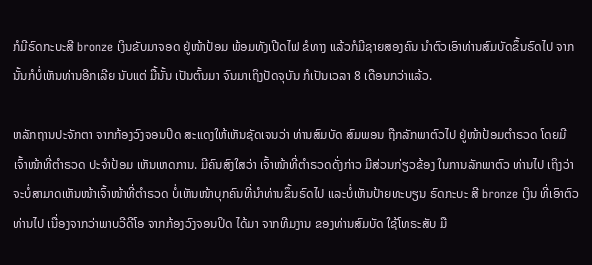ກໍມີຣົດກະບະສີ bronze ເງິນຂັບມາຈອດ ຢູ່ໜ້າປ້ອມ ພ້ອມທັງເປີດໄຟ ຂໍທາງ ແລ້ວກໍມີຊາຍສອງຄົນ ນໍາຕົວເອົາທ່ານສົມບັດຂຶ້ນຣົດໄປ ຈາກນັ້ນກໍບໍ່ເຫັນທ່ານອີກເລີຍ ນັບແຕ່ ມື້ນັ້ນ ເປັນຕົ້ນມາ ຈົນມາເຖິງປັດຈຸບັນ ກໍເປັນເວລາ 8 ເດືອນກວ່າແລ້ວ.

ຫລັກຖານປະຈັກຕາ ຈາກກ້ອງວົງຈອນປິດ ສະແດງໃຫ້ເຫັນຊັດເຈນວ່າ ທ່ານສົມບັດ ສົມພອນ ຖືກລັກພາຕົວໄປ ຢູ່ໜ້າປ້ອມຕໍາຣວດ ໂດຍມີ ເຈົ້າໜ້າທີ່ຕໍາຣວດ ປະຈໍາປ້ອມ ເຫັນເຫດການ. ມີຄົນສົງໃສວ່າ ເຈົ້າໜ້າທີ່ຕໍາຣວດດັ່ງກ່າວ ມີສ່ວນກ່ຽວຂ້ອງ ໃນການລັກພາຕົວ ທ່ານໄປ ເຖິງວ່າຈະບໍ່ສາມາດເຫັນໜ້າເຈົ້າໜ້າທີ່ຕໍາຣວດ ບໍ່ເຫັນໜ້າບຸກຄົນທີ່ນໍາທ່ານຂຶ້ນຣົດໄປ ແລະບໍ່ເຫັນປ້າຍທະບຽນ ຣົດກະບະ ສີ bronze ເງິນ ທີ່ເອົາຕົວທ່ານໄປ ເນື່ອງຈາກວ່າພາບວີດີໂອ ຈາກກ້ອງວົງຈອນປິດ ໄດ້ມາ ຈາກທີມງານ ຂອງທ່ານສົມບັດ ໃຊ້ໂທຣະສັບ ມື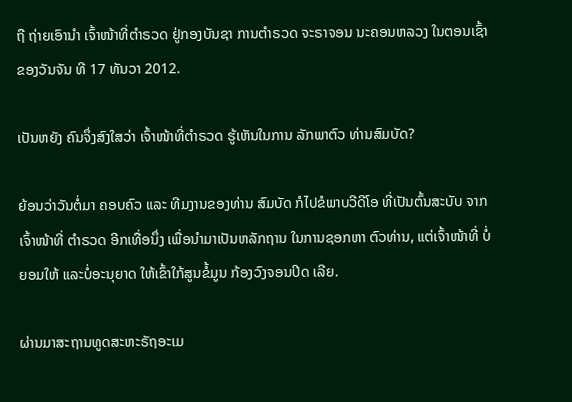ຖື ຖ່າຍເອົານໍາ ເຈົ້າໜ້າທີ່ຕໍາຣວດ ຢູ່ກອງບັນຊາ ການຕໍາຣວດ ຈະຣາຈອນ ນະຄອນຫລວງ ໃນຕອນເຊົ້າ ຂອງວັນຈັນ ທີ 17 ທັນວາ 2012.

ເປັນຫຍັງ ຄົນຈຶ່ງສົງໃສວ່າ ເຈົ້າໜ້າທີ່ຕໍາຣວດ ຮູ້ເຫັນໃນການ ລັກພາຕົວ ທ່ານສົມບັດ?

ຍ້ອນວ່າວັນຕໍ່ມາ ຄອບຄົວ ແລະ ທີມງານຂອງທ່ານ ສົມບັດ ກໍໄປຂໍພາບວີດີໂອ ທີ່ເປັນຕົ້ນສະບັບ ຈາກເຈົ້າໜ້າທີ່ ຕໍາຣວດ ອີກເທື່ອນຶ່ງ ເພື່ອນໍາມາເປັນຫລັກຖານ ໃນການຊອກຫາ ຕົວທ່ານ, ແຕ່ເຈົ້າໜ້າທີ່ ບໍ່ຍອມໃຫ້ ແລະບໍ່ອະນຸຍາດ ໃຫ້ເຂົ້າໃກ້ສູນຂໍ້ມູນ ກ້ອງວົງຈອນປິດ ເລີຍ.

ຜ່ານມາສະຖານທູດສະຫະຣັຖອະເມ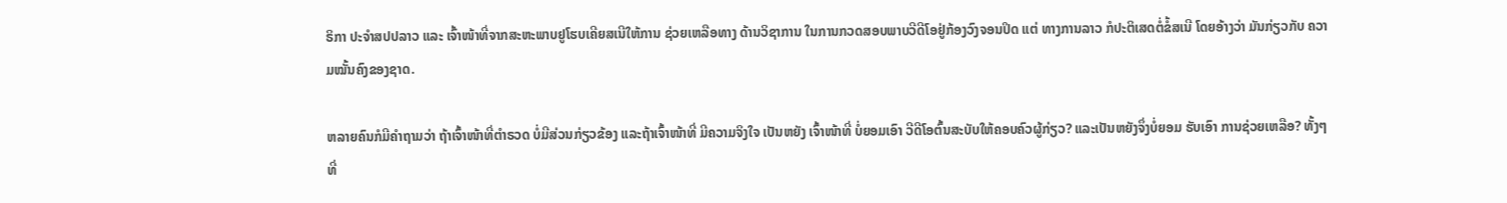ຣິກາ ປະຈໍາສປປລາວ ແລະ ເຈົ້າໜ້າທີ່ຈາກສະຫະພາບຢູໂຮບເຄີຍສເນີໃຫ້ການ ຊ່ວຍເຫລືອທາງ ດ້ານວິຊາການ ໃນການກວດສອບພາບວີດີໂອຢູ່ກ້ອງວົງຈອນປິດ ແຕ່ ທາງການລາວ ກໍປະຕິເສດຕໍ່ຂໍ້ສເນີ ໂດຍອ້າງວ່າ ມັນກ່ຽວກັບ ຄວາມໝັ້ນຄົງຂອງຊາດ.

ຫລາຍຄົນກໍມີຄໍາຖາມວ່າ ຖ້າເຈົ້າໜ້າທີ່ຕໍາຣວດ ບໍ່ມີສ່ວນກ່ຽວຂ້ອງ ແລະຖ້າເຈົ້າໜ້າທີ່ ມີຄວາມຈິງໃຈ ເປັນຫຍັງ ເຈົ້າໜ້າທີ່ ບໍ່ຍອມເອົາ ວີດີໂອຕົ້ນສະບັບໃຫ້ຄອບຄົວຜູ້ກ່ຽວ? ແລະເປັນຫຍັງຈຶ່ງບໍ່ຍອມ ຮັບເອົາ ການຊ່ວຍເຫລືອ? ທັ້ງໆທີ່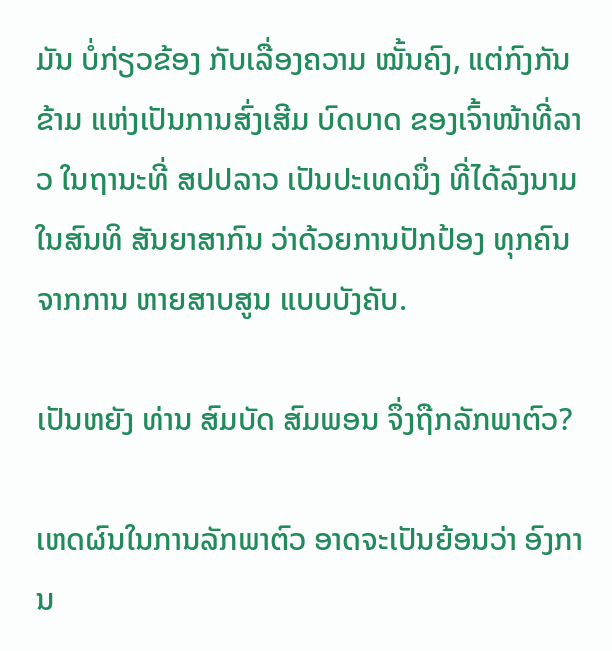ມັນ ບໍ່ກ່ຽວຂ້ອງ ກັບເລື່ອງຄວາມ ໝັ້ນຄົງ, ແຕ່ກົງກັນຂ້າມ ແຫ່ງເປັນການສົ່ງເສີມ ບົດບາດ ຂອງເຈົ້າໜ້າທີ່ລາວ ໃນຖານະທີ່ ສປປລາວ ເປັນປະເທດນຶ່ງ ທີ່ໄດ້ລົງນາມ ໃນສົນທິ ສັນຍາສາກົນ ວ່າດ້ວຍການປັກປ້ອງ ທຸກຄົນຈາກການ ຫາຍສາບສູນ ແບບບັງຄັບ.

ເປັນຫຍັງ ທ່ານ ສົມບັດ ສົມພອນ ຈຶ່ງຖືກລັກພາຕົວ?

ເຫດຜົນໃນການລັກພາຕົວ ອາດຈະເປັນຍ້ອນວ່າ ອົງການ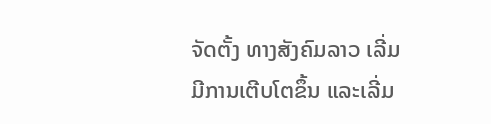ຈັດຕັ້ງ ທາງສັງຄົມລາວ ເລີ່ມມີການເຕີບໂຕຂຶ້ນ ແລະເລີ່ມ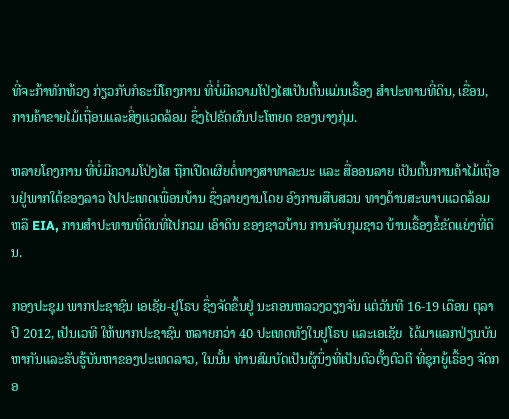ທີ່ຈະກ້າທັກທ້ວງ ກ່ຽວກັບກໍຣະນີໂຄງການ ທີ່ບໍ່ມີຄວາມໂປ່ງໄສເປັນຕົ້ນແມ່ນເຣື້ອງ ສໍາປະທານທີ່ດິນ, ເຂື່ອນ, ການຄ້າຂາຍໄມ້ເຖື່ອນແລະສິ່ງແວດລ້ອມ ຊຶ່ງໄປຂັດຜົນປະໂຫຍດ ຂອງບາງກຸ່ມ.

ຫລາຍໂຄງການ ທີ່ບໍ່ມີຄວາມໂປ່ງໄສ ຖືກເປີດເຜີຍຕໍ່ທາງສາທາລະນະ ແລະ ສື່ອອນລາຍ ເປັນຕົ້ນການຄ້າໄມ້ເຖື່ອນຢູ່ພາກໃຕ້ຂອງລາວ ໄປປະເທດເພື່ອນບ້ານ ຊຶ່ງລາຍງານໂດຍ ອົງການສືບສວນ ທາງດ້ານສະພາບແວດລ້ອມ ຫລື EIA, ການສໍາປະທານທີ່ດິນທີ່ໄປກວມ ເອົາດິນ ຂອງຊາວບ້ານ ການຈັບກຸມຊາວ ບ້ານເຣື້ອງຂໍ້ຂັດແຍ່ງທີ່ດິນ.

ກອງປະຊຸມ ພາກປະຊາຊົນ ເອເຊັຍ-ຢູໂຣບ ຊຶ່ງຈັດຂຶ້ນຢູ່ ນະຄອນຫລວງວຽງຈັນ ແຕ່ວັນທີ 16-19 ເດືອນ ຕຸລາປີ 2012, ເປັນເວທີ ໃຫ້ພາກປະຊາຊົນ ຫລາຍກວ່າ 40 ປະເທດທັງໃນຢູໂຣບ ແລະເອເຊັຍ  ໄດ້ມາແລກປ່ຽນບັນຫາກັນແລະຮັບຮູ້ບັນຫາຂອງປະເທດລາວ, ໃນນັ້ນ ທ່ານສົມບັດເປັນຜູ້ນຶ່ງທີ່ເປັນຕົວຕັ້ງຕົວຕີ ທີ່ຊຸກຍູ້ເຣື້ອງ ຈັດກອ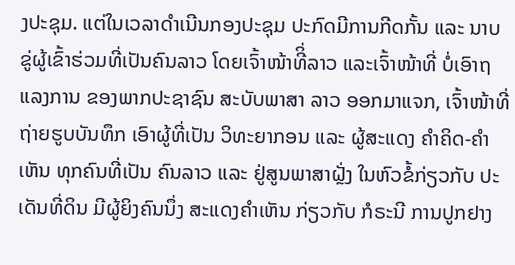ງປະຊຸມ. ແຕ່ໃນເວລາດໍາເນີນກອງປະຊຸມ ປະກົດມີການກີດກັ້ນ ແລະ ນາບຂູ່ຜູ້ເຂົ້າຮ່ວມທີ່ເປັນຄົນລາວ ໂດຍເຈົ້າໜ້າທີິ່ລາວ ແລະເຈົ້າໜ້າທີ່ ບໍ່ເອົາຖແລງການ ຂອງພາກປະຊາຊົນ ສະບັບພາສາ ລາວ ອອກມາແຈກ, ເຈົ້າໜ້າທີ່ ຖ່າຍຮູບບັນທຶກ ເອົາຜູ້ທີ່ເປັນ ວິທະຍາກອນ ແລະ ຜູ້ສະແດງ ຄໍາຄິດ-ຄໍາເຫັນ ທຸກຄົນທີ່ເປັນ ຄົນລາວ ແລະ ຢູ່ສູນພາສາຝຼັ່ງ ໃນຫົວຂໍ້ກ່ຽວກັບ ປະເດັນທີ່ດິນ ມີຜູ້ຍິງຄົນນຶ່ງ ສະແດງຄໍາເຫັນ ກ່ຽວກັບ ກໍຣະນີ ການປູກຢາງ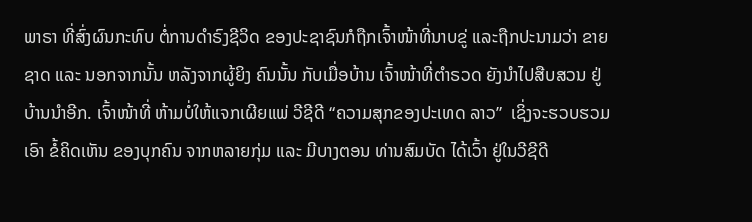ພາຣາ ທີ່ສົ່ງຜົນກະທົບ ຕໍ່ການດໍາຣົງຊີວິດ ຂອງປະຊາຊົນກໍຖືກເຈົ້າໜ້າທີ່ນາບຂູ່ ແລະຖືກປະນາມວ່າ ຂາຍຊາດ ແລະ ນອກຈາກນັ້ນ ຫລັງຈາກຜູ້ຍິງ ຄົນນັ້ນ ກັບເມື່ອບ້ານ ເຈົ້າໜ້າທີ່ຕໍາຣວດ ຍັງນໍາໄປສືບສວນ ຢູ່ບ້ານນໍາອີກ. ເຈົ້າໜ້າທີ່ ຫ້າມບໍ່ໃຫ້ແຈກເຜີຍແພ່ ວີຊີດີ “ຄວາມສຸກຂອງປະເທດ ລາວ”  ເຊິ່ງຈະຮວບຮວມເອົາ ຂໍ້ຄິດເຫັນ ຂອງບຸກຄົນ ຈາກຫລາຍກຸ່ມ ແລະ ມີບາງຕອນ ທ່ານສົມບັດ ໄດ້ເວົ້າ ຢູ່ໃນວີຊີດີ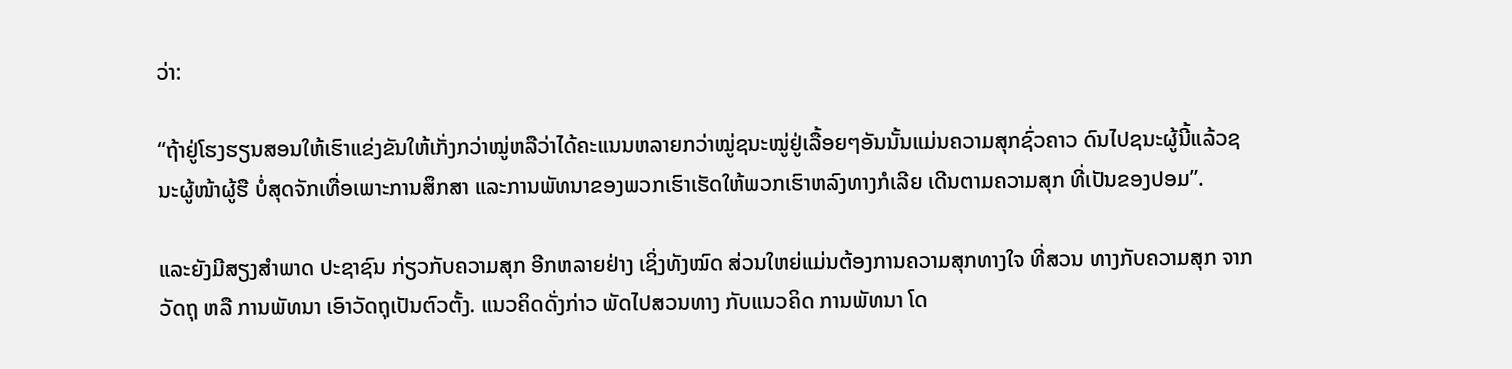ວ່າ:

“ຖ້າຢູ່ໂຮງຮຽນສອນໃຫ້ເຮົາແຂ່ງຂັນໃຫ້ເກັ່ງກວ່າໝູ່ຫລືວ່າໄດ້ຄະແນນຫລາຍກວ່າໝູ່ຊນະໝູ່ຢູ່ເລື້ອຍໆອັນນັ້ນແມ່ນຄວາມສຸກຊົ່ວຄາວ ດົນໄປຊນະຜູ້ນີ້ແລ້ວຊນະຜູ້ໜ້າຜູ້ຮື ບໍ່ສຸດຈັກເທື່ອເພາະການສຶກສາ ແລະການພັທນາຂອງພວກເຮົາເຮັດໃຫ້ພວກເຮົາຫລົງທາງກໍເລີຍ ເດີນຕາມຄວາມສຸກ ທີ່ເປັນຂອງປອມ”.

ແລະຍັງມີສຽງສໍາພາດ ປະຊາຊົນ ກ່ຽວກັບຄວາມສຸກ ອີກຫລາຍຢ່າງ ເຊິ່ງທັງໝົດ ສ່ວນໃຫຍ່ແມ່ນຕ້ອງການຄວາມສຸກທາງໃຈ ທີ່ສວນ ທາງກັບຄວາມສຸກ ຈາກວັດຖຸ ຫລື ການພັທນາ ເອົາວັດຖຸເປັນຕົວຕັ້ງ. ແນວຄິດດັ່ງກ່າວ ພັດໄປສວນທາງ ກັບແນວຄິດ ການພັທນາ ໂດ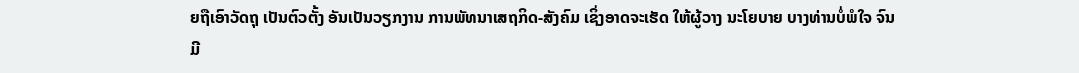ຍຖືເອົາວັດຖຸ ເປັນຕົວຕັ້ງ ອັນເປັນວຽກງານ ການພັທນາເສຖກິດ-ສັງຄົມ ເຊິ່ງອາດຈະເຮັດ ໃຫ້ຜູ້ວາງ ນະໂຍບາຍ ບາງທ່ານບໍ່ພໍໃຈ ຈົນມີ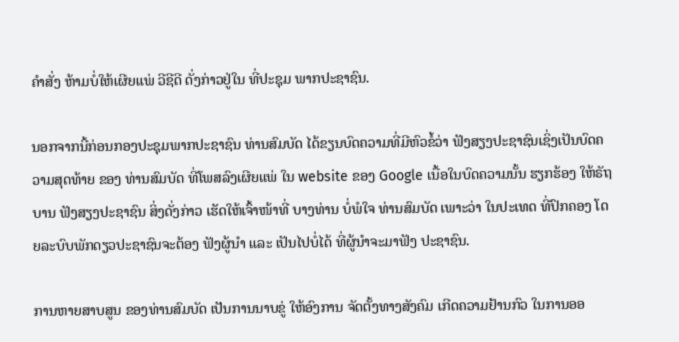ຄໍາສັ່ງ ຫ້າມບໍ່ໃຫ້ເຜີຍແພ່ ວີຊີດີ ດັ່ງກ່າວຢູ່ໃນ ທີ່ປະຊຸມ ພາກປະຊາຊົນ.

ນອກຈາກນີ້ກ່ອນກອງປະຊຸມພາກປະຊາຊົນ ທ່ານສົມບັດ ໄດ້ຂຽນບົດຄວາມທີ່ມີຫົວຂໍ້ວ່າ ຟັງສຽງປະຊາຊົນເຊິ່ງເປັນບົດຄວາມສຸດທ້າຍ ຂອງ ທ່ານສົມບັດ ທີ່ໂພສລົງເຜີຍແພ່ ໃນ website ຂອງ Google ເນື້ອໃນບົດຄວາມນັ້ນ ຮຽກຮ້ອງ ໃຫ້ຣັຖບານ ຟັງສຽງປະຊາຊົນ ສິ່ງດັ່ງກ່າວ ເຮັດໃຫ້ເຈົ້າໜ້າທີ່ ບາງທ່ານ ບໍ່ພໍໃຈ ທ່ານສົມບັດ ເພາະວ່າ ໃນປະເທດ ທີ່ປົກຄອງ ໂດຍລະບົບພັກດຽວປະຊາຊົນຈະຕ້ອງ ຟັງຜູ້ນໍາ ແລະ ເປັນໄປບໍ່ໄດ້ ທີ່ຜູ້ນໍາຈະມາຟັງ ປະຊາຊົນ.

ການຫາຍສາບສູນ ຂອງທ່ານສົມບັດ ເປັນການນາບຂູ່ ໃຫ້ອົງການ ຈັດຕັ້ງທາງສັງຄົມ ເກີດຄວາມຢ້ານກົວ ໃນການອອ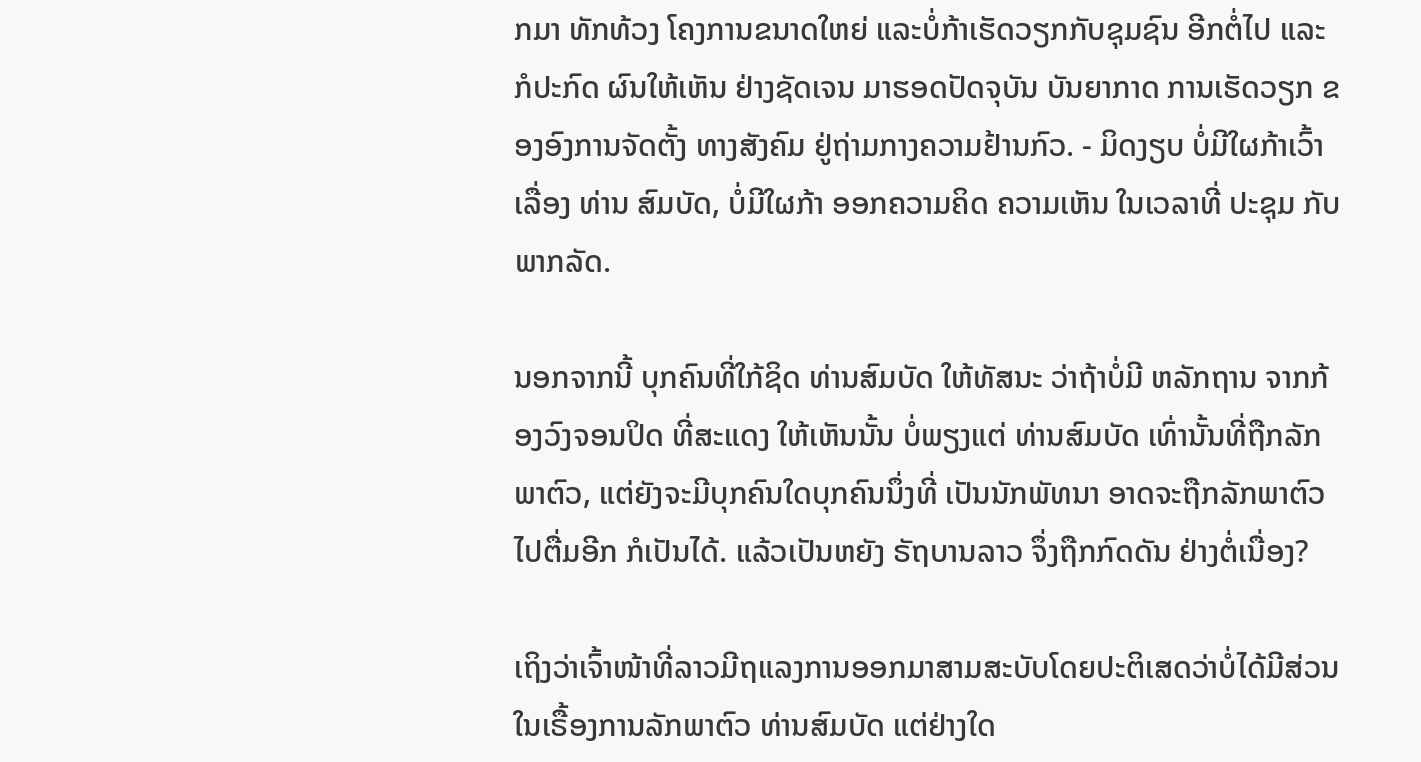ກມາ ທັກທ້ວງ ໂຄງການຂນາດໃຫຍ່ ແລະບໍ່ກ້າເຮັດວຽກກັບຊຸມຊົນ ອີກຕໍ່ໄປ ແລະ ກໍປະກົດ ຜົນໃຫ້ເຫັນ ຢ່າງຊັດເຈນ ມາຮອດປັດຈຸບັນ ບັນຍາກາດ ການເຮັດວຽກ ຂອງອົງການຈັດຕັ້ງ ທາງສັງຄົມ ຢູ່ຖ່າມກາງຄວາມຢ້ານກົວ. - ມິດງຽບ ບໍ່ມີໃຜກ້າເວົ້າ ເລື່ອງ ທ່ານ ສົມບັດ, ບໍ່ມີໃຜກ້າ ອອກຄວາມຄິດ ຄວາມເຫັນ ໃນເວລາທີ່ ປະຊຸມ ກັບພາກລັດ.

ນອກຈາກນີ້ ບຸກຄົນທີ່ໃກ້ຊິດ ທ່ານສົມບັດ ໃຫ້ທັສນະ ວ່າຖ້າບໍ່ມີ ຫລັກຖານ ຈາກກ້ອງວົງຈອນປິດ ທີ່ສະແດງ ໃຫ້ເຫັນນັ້ນ ບໍ່ພຽງແຕ່ ທ່ານສົມບັດ ເທົ່ານັ້ນທີ່ຖືກລັກພາຕົວ, ແຕ່ຍັງຈະມີບຸກຄົນໃດບຸກຄົນນຶ່ງທີ່ ເປັນນັກພັທນາ ອາດຈະຖືກລັກພາຕົວ ໄປຕື່ມອີກ ກໍເປັນໄດ້. ແລ້ວເປັນຫຍັງ ຣັຖບານລາວ ຈຶ່ງຖືກກົດດັນ ຢ່າງຕໍ່ເນື່ອງ?

ເຖິງວ່າເຈົ້າໜ້າທີ່ລາວມີຖແລງການອອກມາສາມສະບັບໂດຍປະຕິເສດວ່າບໍ່ໄດ້ມີສ່ວນໃນເຣື້ອງການລັກພາຕົວ ທ່ານສົມບັດ ແຕ່ຢ່າງໃດ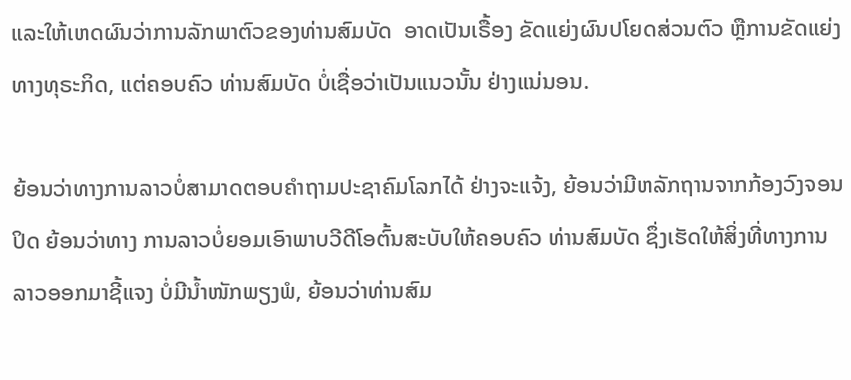ແລະໃຫ້ເຫດຜົນວ່າການລັກພາຕົວຂອງທ່ານສົມບັດ  ອາດເປັນເຣື້ອງ ຂັດແຍ່ງຜົນປໂຍດສ່ວນຕົວ ຫຼືການຂັດແຍ່ງ ທາງທຸຣະກິດ, ແຕ່ຄອບຄົວ ທ່ານສົມບັດ ບໍ່ເຊື່ອວ່າເປັນແນວນັ້ນ ຢ່າງແນ່ນອນ.

ຍ້ອນວ່າທາງການລາວບໍ່ສາມາດຕອບຄໍາຖາມປະຊາຄົມໂລກໄດ້ ຢ່າງຈະແຈ້ງ, ຍ້ອນວ່າມີຫລັກຖານຈາກກ້ອງວົງຈອນປິດ ຍ້ອນວ່າທາງ ການລາວບໍ່ຍອມເອົາພາບວີດີໂອຕົ້ນສະບັບໃຫ້ຄອບຄົວ ທ່ານສົມບັດ ຊຶ່ງເຮັດໃຫ້ສິ່ງທີ່ທາງການລາວອອກມາຊີ້ແຈງ ບໍ່ມີນໍ້າໜັກພຽງພໍ, ຍ້ອນວ່າທ່ານສົມ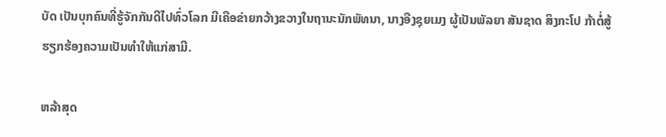ບັດ ເປັນບຸກຄົນທີ່ຮູ້ຈັກກັນດີໄປທົ່ວໂລກ ມີເຄືອຂ່າຍກວ້າງຂວາງໃນຖານະນັກພັທນາ, ນາງອືງຊຸຍເມງ ຜູ້ເປັນພັລຍາ ສັນຊາດ ສິງກະໂປ ກ້າຕໍ່ສູ້ ຮຽກຮ້ອງຄວາມເປັນທໍາໃຫ້ແກ່ສາມີ.

ຫລ້າສຸດ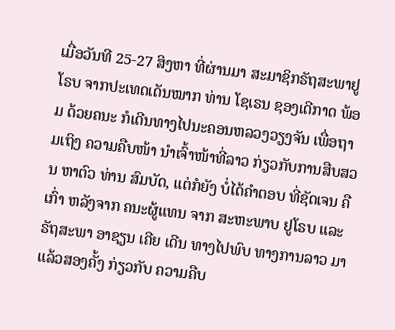ເມື່ອວັນທີ 25-27 ສິງຫາ ທີ່ຜ່ານມາ ສະມາຊິກຣັຖສະພາຢູໂຣບ ຈາກປະເທດເດັນໝາກ ທ່ານ ໂຊເຣນ ຊອງເດີກາດ ພ້ອມ ດ້ວຍຄນະ ກໍເດີນທາງໄປນະຄອນຫລວງວຽງຈັນ ເພື່ອຖາມເຖິງ ຄວາມຄືບໜ້າ ນໍາເຈົ້າໜ້າທີ່ລາວ ກ່ຽວກັບການສືບສວນ ຫາຕົວ ທ່ານ ສົມບັດ, ແຕ່ກໍຍັງ ບໍ່ໄດ້ຄໍາຕອບ ທີ່ຊັດເຈນ ຄືເກົ່າ ຫລັງຈາກ ຄນະຜູ້ແທນ ຈາກ ສະຫະພາບ ຢູໂຣບ ແລະ ຣັຖສະພາ ອາຊຽນ ເຄີຍ ເດີນ ທາງໄປພົບ ທາງການລາວ ມາແລ້ວສອງຄັ້ງ ກ່ຽວກັບ ຄວາມຄືບ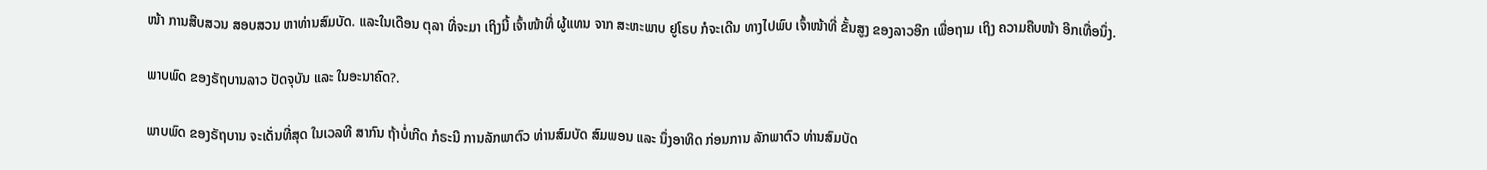ໜ້າ ການສືບສວນ ສອບສວນ ຫາທ່ານສົມບັດ. ແລະໃນເດືອນ ຕຸລາ ທີ່ຈະມາ ເຖິງນີ້ ເຈົ້າໜ້າທີ່ ຜູ້ແທນ ຈາກ ສະຫະພາບ ຢູໂຣບ ກໍຈະເດີນ ທາງໄປພົບ ເຈົ້າໜ້າທີ່ ຂັ້ນສູງ ຂອງລາວອີກ ເພື່ອຖາມ ເຖິງ ຄວາມຄືບໜ້າ ອີກເທື່ອນຶ່ງ.

ພາບພົດ ຂອງຣັຖບານລາວ ປັດຈຸບັນ ແລະ ໃນອະນາຄົດ?.

ພາບພົດ ຂອງຣັຖບານ ຈະເດັ່ນທີ່ສຸດ ໃນເວລທີ ສາກົນ ຖ້າບໍ່ເກີດ ກໍຣະນີ ການລັກພາຕົວ ທ່ານສົມບັດ ສົມພອນ ແລະ ນຶ່ງອາທິດ ກ່ອນການ ລັກພາຕົວ ທ່ານສົມບັດ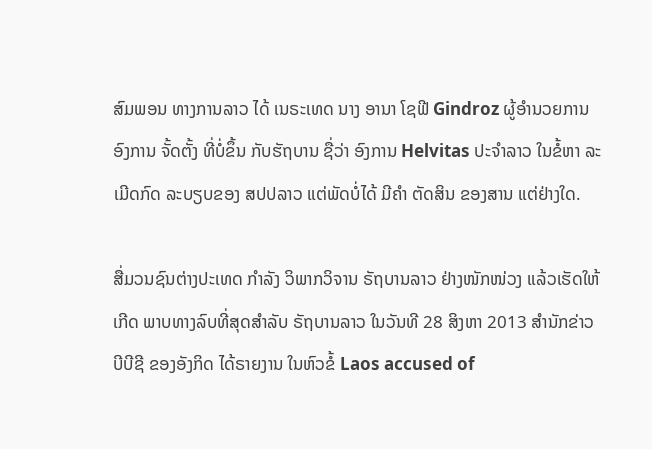ສົມພອນ ທາງການລາວ ໄດ້ ເນຣະເທດ ນາງ ອານາ ໂຊຟີ Gindroz ຜູ້ອໍານວຍການ ອົງການ ຈັ້ດຕັ້ງ ທີ່ບໍ່ຂຶ້ນ ກັບຮັຖບານ ຊື່ວ່າ ອົງການ Helvitas ປະຈໍາລາວ ໃນຂໍ້ຫາ ລະເມີດກົດ ລະບຽບຂອງ ສປປລາວ ແຕ່ພັດບໍ່ໄດ້ ມີຄໍາ ຕັດສິນ ຂອງສານ ແຕ່ຢ່າງໃດ.

ສື່ມວນຊົນຕ່າງປະເທດ ກໍາລັງ ວິພາກວິຈານ ຣັຖບານລາວ ຢ່າງໜັກໜ່ວງ ແລ້ວເຮັດໃຫ້ເກີດ ພາບທາງລົບທີ່ສຸດສໍາລັບ ຣັຖບານລາວ ໃນວັນທີ 28 ສິງຫາ 2013 ສໍານັກຂ່າວ ບີບີຊີ ຂອງອັງກິດ ໄດ້ຣາຍງານ ໃນຫົວຂໍ້ Laos accused of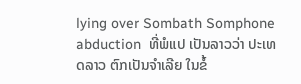lying over Sombath Somphone abduction  ທີ່ພໍແປ ເປັນລາວວ່າ ປະເທດລາວ ຕົກເປັນຈໍາເລີຍ ໃນຂໍ້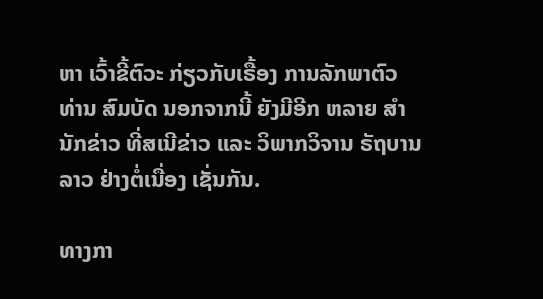ຫາ ເວົ້າຂີ້ຕົວະ ກ່ຽວກັບເຣື້ອງ ການລັກພາຕົວ ທ່ານ ສົມບັດ ນອກຈາກນີ້ ຍັງມີອີກ ຫລາຍ ສໍານັກຂ່າວ ທີ່ສເນີຂ່າວ ແລະ ວິພາກວິຈານ ຣັຖບານລາວ ຢ່າງຕໍ່ເນື່ອງ ເຊັ່ນກັນ.

ທາງກາ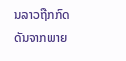ນລາວຖືກກົດດັນຈາກພາຍ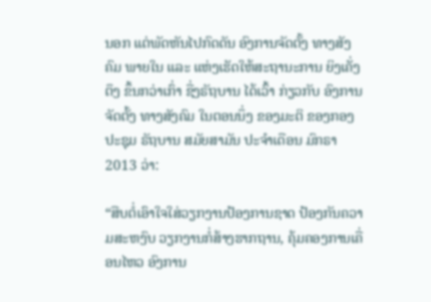ນອກ ແຕ່ພັດຫັນໄປກົດດັນ ອົງການຈັດຕັ້ງ ທາງສັງຄົມ ພາຍໃນ ແລະ ແຫ່ງເຮັດໃຫ້ສະຖານະການ ຍິງເຄັ່ງຕຶງ ຂຶ້ນກວ່າເກົ່າ ຊື່ງຣັຖບານ ໄດ້ເວົ້າ ກ່ຽວກັບ ອົງການ ຈັດຕັ້ງ ທາງສັງຄົມ ໃນຕອນນຶ່ງ ຂອງມະຕິ ຂອງກອງປະຊຸມ ຣັຖບານ ສມັຍສາມັນ ປະຈໍາເດືອນ ມົກຣາ 2013 ວ່າ:

“ສືບຕໍ່ເອົາໃຈໃສ່ວຽກງານປ້ອງການຊາດ ປ້ອງກັນຄວາມສະຫງົບ ວຽກງານກໍ່ສ້າງຮາກຖານ, ຄຸ້ມຄອງການເຄື່ອນໄຫວ ອົງການ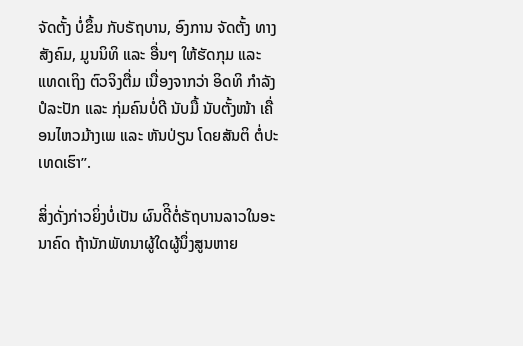ຈັດຕັ້ງ ບໍ່ຂຶ້ນ ກັບຣັຖບານ, ອົງການ ຈັດຕັ້ງ ທາງສັງຄົມ, ມູນນິທິ ແລະ ອື່ນໆ ໃຫ້ຮັດກຸມ ແລະ ແທດເຖິງ ຕົວຈິງຕື່ມ ເນື່ອງຈາກວ່າ ອິດທິ ກໍາລັງ ປໍລະປັກ ແລະ ກຸ່ມຄົນບໍ່ດີ ນັບມື້ ນັບຕັ້ງໜ້າ ເຄື່ອນໄຫວມ້າງເພ ແລະ ຫັນປ່ຽນ ໂດຍສັນຕິ ຕໍ່ປະເທດເຮົາ”.

ສິ່ງດັ່ງກ່າວຍິ່ງບໍ່ເປັນ ຜົນດີິຕໍ່ຣັຖບານລາວໃນອະນາຄົດ ຖ້ານັກພັທນາຜູ້ໃດຜູ້ນຶ່ງສູນຫາຍ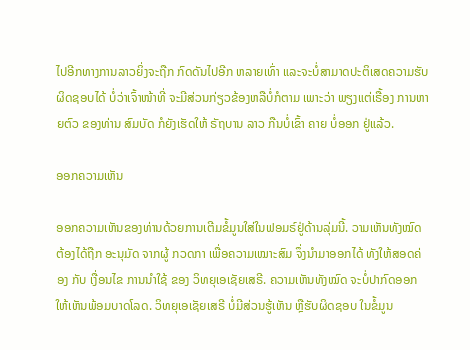ໄປອີກທາງການລາວຍິ່ງຈະຖືກ ກົດດັນໄປອີກ ຫລາຍເທົ່າ ແລະຈະບໍ່ສາມາດປະຕິເສດຄວາມຮັບຜິດຊອບໄດ້ ບໍ່ວ່າເຈົ້າໜ້າທີ່ ຈະມີສ່ວນກ່ຽວຂ້ອງຫລືບໍ່ກໍຕາມ ເພາະວ່າ ພຽງແຕ່ເຣື້ອງ ການຫາຍຕົວ ຂອງທ່ານ ສົມບັດ ກໍຍັງເຮັດໃຫ້ ຣັຖບານ ລາວ ກືນບໍ່ເຂົ້າ ຄາຍ ບໍ່ອອກ ຢູ່ແລ້ວ.

ອອກຄວາມເຫັນ

ອອກຄວາມເຫັນຂອງທ່ານດ້ວຍການເຕີມຂໍ້ມູນໃສ່ໃນຟອມຣ໌ຢູ່ດ້ານລຸ່ມນີ້. ວາມເຫັນທັງໝົດ ຕ້ອງໄດ້ຖືກ ອະນຸມັດ ຈາກຜູ້ ກວດກາ ເພື່ອຄວາມເໝາະສົມ ຈຶ່ງນໍາມາອອກໄດ້ ທັງໃຫ້ສອດຄ່ອງ ກັບ ເງື່ອນໄຂ ການນຳໃຊ້ ຂອງ ວິທຍຸເອເຊັຍເສຣີ. ຄວາມເຫັນທັງໝົດ ຈະບໍ່ປາກົດອອກ ໃຫ້ເຫັນພ້ອມບາດໂລດ. ວິທຍຸເອເຊັຍເສຣີ ບໍ່ມີສ່ວນຮູ້ເຫັນ ຫຼືຮັບຜິດຊອບ ໃນຂໍ້ມູນ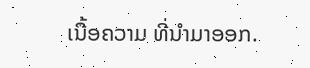ເນື້ອຄວາມ ທີ່ນໍາມາອອກ.